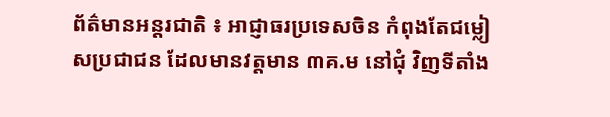ព័ត៌មានអន្តរជាតិ ៖ អាជ្ញាធរប្រទេសចិន កំពុងតែជម្លៀសប្រជាជន ដែលមានវត្តមាន ៣គ.ម នៅជុំ វិញទីតាំង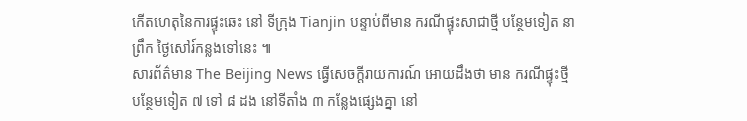កើតហេតុនៃការផ្ទុះឆេះ នៅ ទីក្រុង Tianjin បន្ទាប់ពីមាន ករណីផ្ទុះសាជាថ្មី បន្ថែមទៀត នាព្រឹក ថ្ងៃសៅរ៍កន្លងទៅនេះ ៕
សារព័ត៌មាន The Beijing News ធ្វើសេចក្តីរាយការណ៍ អោយដឹងថា មាន ករណីផ្ទុះថ្មីបន្ថែមទៀត ៧ ទៅ ៨ ដង នៅទីតាំង ៣ កន្លែងផ្សេងគ្នា នៅ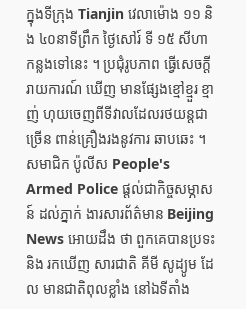ក្នុងទីក្រុង Tianjin វេលាម៉ោង ១១ និង ៤០នាទីព្រឹក ថ្ងៃសៅរ៍ ទី ១៥ សីហា កន្លងទៅនេះ ។ ប្រជុំរូបភាព ធ្វើសេចក្តីរាយការណ៍ ឃើញ មានផ្សែងខ្មៅខ្មួរ ខ្មាញ់ ហុយចេញពីទីវាលដែលរថយន្តជាច្រើន ពាន់គ្រឿងរងនូវការ ឆាបឆេះ ។ សមាជិក ប៉ូលីស People's Armed Police ផ្តល់ជាកិច្ចសម្ភាសន៍ ដល់ភ្នាក់ ងារសារព័ត៌មាន Beijing News អោយដឹង ថា ពួកគេបានប្រទះ និង រកឃើញ សារជាតិ គីមី សូដ្យូម ដែល មានជាតិពុលខ្លាំង នៅឯទីតាំង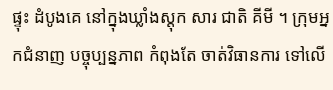ផ្ទុះ ដំបូងគេ នៅក្នុងឃ្លាំងស្តុក សារ ជាតិ គីមី ។ ក្រុមអ្នកជំនាញ បច្ចុប្បន្នភាព កំពុងតែ ចាត់វិធានការ ទៅលើ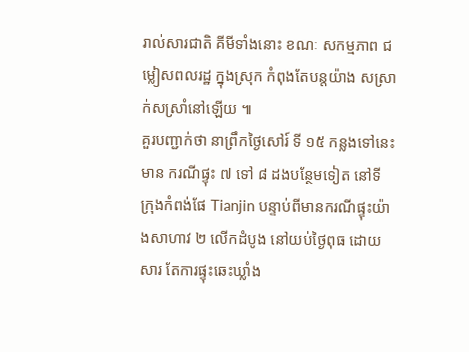រាល់សារជាតិ គីមីទាំងនោះ ខណៈ សកម្មភាព ជម្លៀសពលរដ្ឋ ក្នុងស្រុក កំពុងតែបន្តយ៉ាង សស្រាក់សស្រាំនៅឡើយ ៕
គួរបញ្ជាក់ថា នាព្រឹកថ្ងៃសៅរ៍ ទី ១៥ កន្លងទៅនេះ មាន ករណីផ្ទុះ ៧ ទៅ ៨ ដងបន្ថែមទៀត នៅទី ក្រុងកំពង់ផែ Tianjin បន្ទាប់ពីមានករណីផ្ទុះយ៉ាងសាហាវ ២ លើកដំបូង នៅយប់ថ្ងៃពុធ ដោយសារ តែការផ្ទុះឆេះឃ្លាំង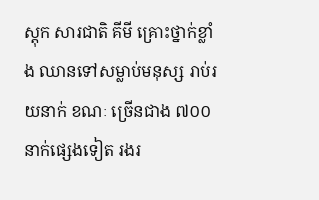ស្តុក សារជាតិ គីមី គ្រោះថ្នាក់ខ្លាំង ឈានទៅសម្លាប់មនុស្ស រាប់រយនាក់ ខណៈ ច្រើនជាង ៧០០ នាក់ផ្សេងទៀត រងរ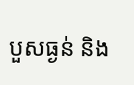បួសធ្ងន់ និង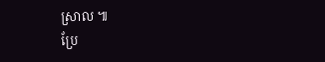ស្រាល ៕
ប្រែ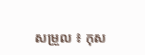សម្រួល ៖ កុស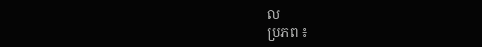ល
ប្រភព ៖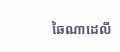ឆៃណាដេលី